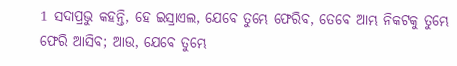1 ସଦାପ୍ରଭୁ କହନ୍ତି, ହେ ଇସ୍ରାଏଲ, ଯେବେ ତୁମ୍ଭେ ଫେରିବ, ତେବେ ଆମ୍ଭ ନିକଟକୁ ତୁମ୍ଭେ ଫେରି ଆସିବ; ଆଉ, ଯେବେ ତୁମ୍ଭେ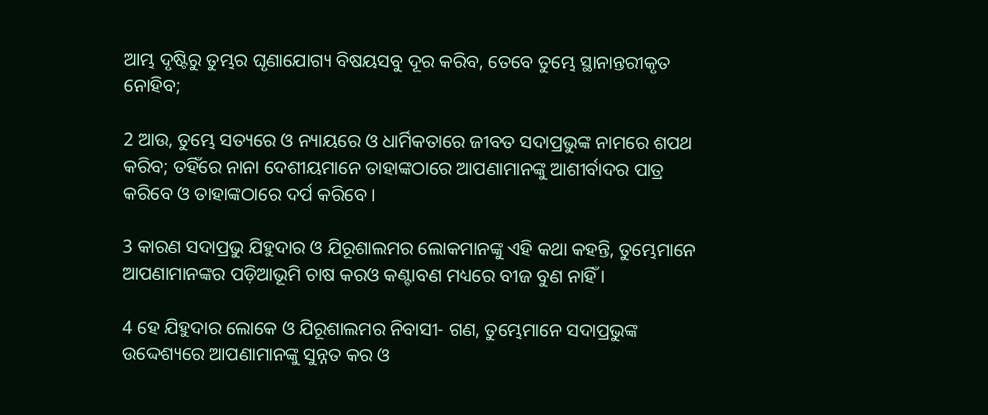ଆମ୍ଭ ଦୃଷ୍ଟିରୁ ତୁମ୍ଭର ଘୃଣାଯୋଗ୍ୟ ବିଷୟସବୁ ଦୂର କରିବ, ତେବେ ତୁମ୍ଭେ ସ୍ଥାନାନ୍ତରୀକୃତ ନୋହିବ;

2 ଆଉ, ତୁମ୍ଭେ ସତ୍ୟରେ ଓ ନ୍ୟାୟରେ ଓ ଧାର୍ମିକତାରେ ଜୀବତ ସଦାପ୍ରଭୁଙ୍କ ନାମରେ ଶପଥ କରିବ; ତହିଁରେ ନାନା ଦେଶୀୟମାନେ ତାହାଙ୍କଠାରେ ଆପଣାମାନଙ୍କୁ ଆଶୀର୍ବାଦର ପାତ୍ର କରିବେ ଓ ତାହାଙ୍କଠାରେ ଦର୍ପ କରିବେ ।

3 କାରଣ ସଦାପ୍ରଭୁ ଯିହୁଦାର ଓ ଯିରୂଶାଲମର ଲୋକମାନଙ୍କୁ ଏହି କଥା କହନ୍ତି, ତୁମ୍ଭେମାନେ ଆପଣାମାନଙ୍କର ପଡ଼ିଆଭୂମି ଚାଷ କରଓ କଣ୍ଟାବଣ ମଧ୍ୟରେ ବୀଜ ବୁଣ ନାହିଁ ।

4 ହେ ଯିହୁଦାର ଲୋକେ ଓ ଯିରୂଶାଲମର ନିବାସୀ- ଗଣ, ତୁମ୍ଭେମାନେ ସଦାପ୍ରଭୁଙ୍କ ଉଦ୍ଦେଶ୍ୟରେ ଆପଣାମାନଙ୍କୁ ସୁନ୍ନତ କର ଓ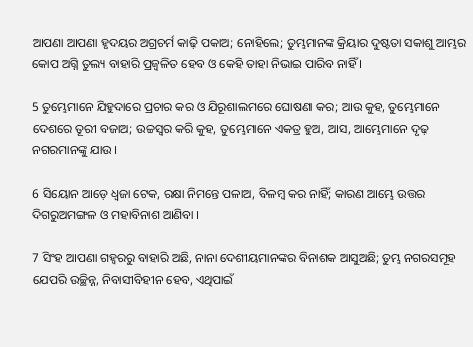ଆପଣା ଆପଣା ହୃଦୟର ଅଗ୍ରଚର୍ମ କାଢ଼ି ପକାଅ; ନୋହିଲେ; ତୁମ୍ଭମାନଙ୍କ କ୍ରିୟାର ଦୁଷ୍ଟତା ସକାଶୁ ଆମ୍ଭର କୋପ ଅଗ୍ନି ତୁଲ୍ୟ ବାହାରି ପ୍ରଜ୍ୱଳିତ ହେବ ଓ କେହି ତାହା ନିଭାଇ ପାରିବ ନାହିଁ ।

5 ତୁମ୍ଭେମାନେ ଯିହୁଦାରେ ପ୍ରଚାର କର ଓ ଯିରୂଶାଲମରେ ଘୋଷଣା କର; ଆଉ କୁହ, ତୁମ୍ଭେମାନେ ଦେଶରେ ତୂରୀ ବଜାଅ; ଉଚ୍ଚସ୍ୱର କରି କୁହ, ତୁମ୍ଭେମାନେ ଏକତ୍ର ହୁଅ, ଆସ, ଆମ୍ଭେମାନେ ଦୃଢ଼ ନଗରମାନଙ୍କୁ ଯାଉ ।

6 ସିୟୋନ ଆଡ଼େ ଧ୍ୱଜା ଟେକ, ରକ୍ଷା ନିମନ୍ତେ ପଳାଅ, ବିଳମ୍ବ କର ନାହିଁ; କାରଣ ଆମ୍ଭେ ଉତ୍ତର ଦିଗରୁଅମଙ୍ଗଳ ଓ ମହାବିନାଶ ଆଣିବା ।

7 ସିଂହ ଆପଣା ଗହ୍ୱରରୁ ବାହାରି ଅଛି, ନାନା ଦେଶୀୟମାନଙ୍କର ବିନାଶକ ଆସୁଅଛି; ତୁମ୍ଭ ନଗରସମୂହ ଯେପରି ଉଚ୍ଛିନ୍ନ, ନିବାସୀବିହୀନ ହେବ, ଏଥିପାଇଁ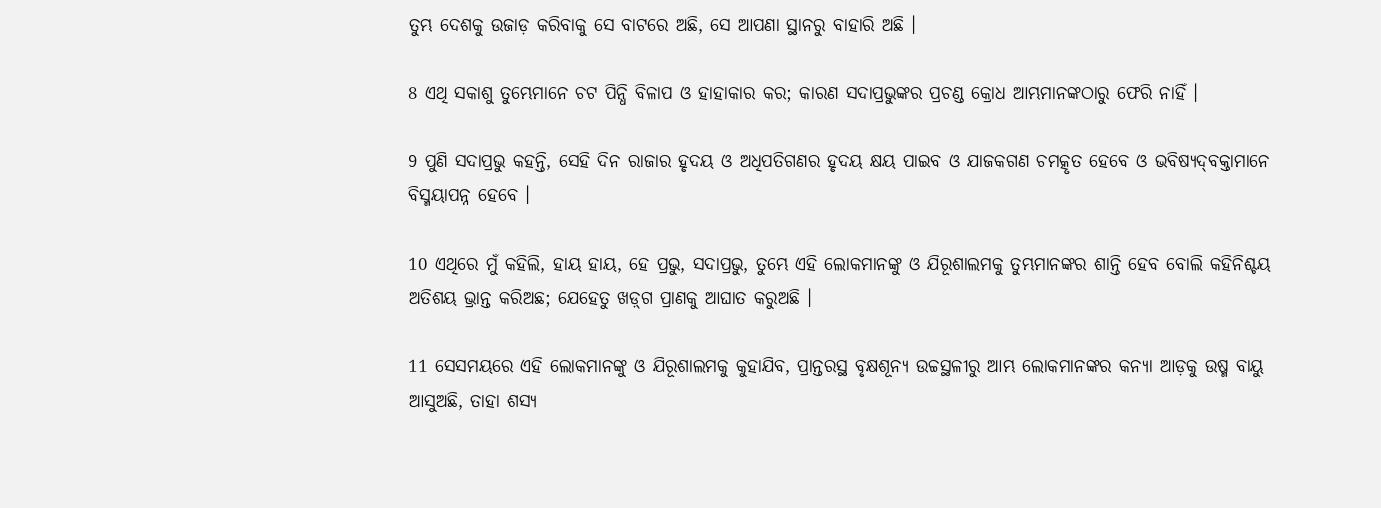ତୁମ୍ଭ ଦେଶକୁ ଉଜାଡ଼ କରିବାକୁ ସେ ବାଟରେ ଅଛି, ସେ ଆପଣା ସ୍ଥାନରୁ ବାହାରି ଅଛି ।

8 ଏଥି ସକାଶୁ ତୁମ୍ଭେମାନେ ଚଟ ପିନ୍ଧି ବିଳାପ ଓ ହାହାକାର କର; କାରଣ ସଦାପ୍ରଭୁଙ୍କର ପ୍ରଚଣ୍ଡ କ୍ରୋଧ ଆମ୍ଭମାନଙ୍କଠାରୁ ଫେରି ନାହିଁ ।

9 ପୁଣି ସଦାପ୍ରଭୁ କହନ୍ତି, ସେହି ଦିନ ରାଜାର ହୃଦୟ ଓ ଅଧିପତିଗଣର ହୃଦୟ କ୍ଷୟ ପାଇବ ଓ ଯାଜକଗଣ ଚମତ୍କୃତ ହେବେ ଓ ଭବିଷ୍ୟଦ୍‍ବକ୍ତାମାନେ ବିସ୍ମୟାପନ୍ନ ହେବେ ।

10 ଏଥିରେ ମୁଁ କହିଲି, ହାୟ ହାୟ, ହେ ପ୍ରଭୁ, ସଦାପ୍ରଭୁ, ତୁମ୍ଭେ ଏହି ଲୋକମାନଙ୍କୁ ଓ ଯିରୂଶାଲମକୁ ତୁମ୍ଭମାନଙ୍କର ଶାନ୍ତି ହେବ ବୋଲି କହିନିଶ୍ଚୟ ଅତିଶୟ ଭ୍ରାନ୍ତ କରିଅଛ; ଯେହେତୁ ଖଡ଼୍‍ଗ ପ୍ରାଣକୁ ଆଘାତ କରୁଅଛି ।

11 ସେସମୟରେ ଏହି ଲୋକମାନଙ୍କୁ ଓ ଯିରୂଶାଲମକୁ କୁହାଯିବ, ପ୍ରାନ୍ତରସ୍ଥ ବୃକ୍ଷଶୂନ୍ୟ ଉଚ୍ଚସ୍ଥଳୀରୁ ଆମ୍ଭ ଲୋକମାନଙ୍କର କନ୍ୟା ଆଡ଼କୁ ଉଷ୍ମ ବାୟୁ ଆସୁଅଛି, ତାହା ଶସ୍ୟ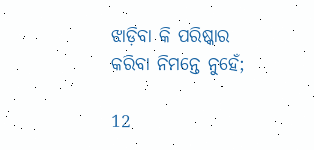ଝାଡ଼ିବା କି ପରିଷ୍କାର କରିବା ନିମନ୍ତେ ନୁହେଁ;

12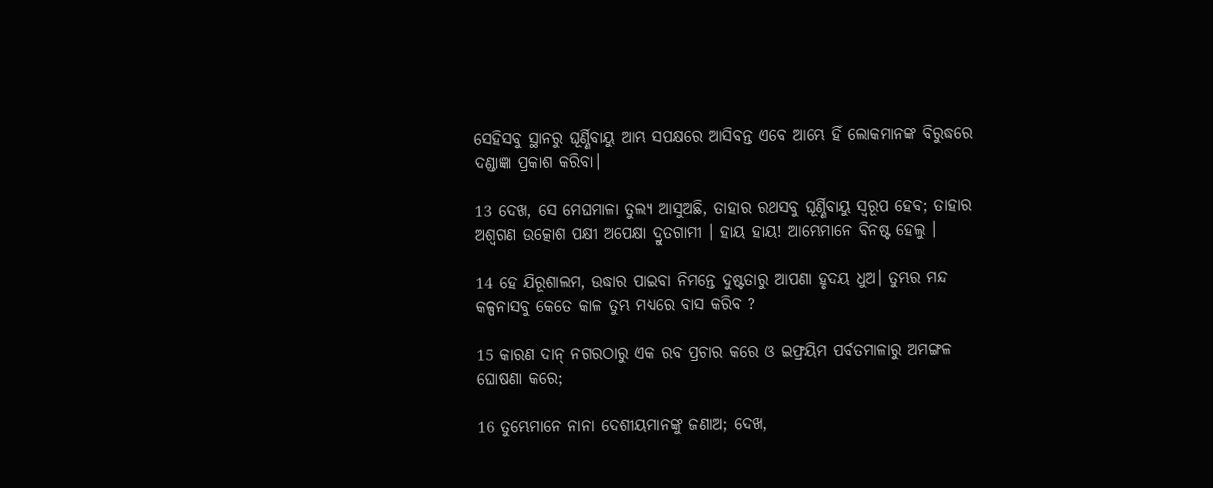ସେହିସବୁ ସ୍ଥାନରୁ ଘୂର୍ଣ୍ଣିବାୟୁ ଆମ୍ଭ ସପକ୍ଷରେ ଆସିବନ୍ତ ଏବେ ଆମ୍ଭେ ହିଁ ଲୋକମାନଙ୍କ ବିରୁଦ୍ଧରେ ଦଣ୍ଡାଜ୍ଞା ପ୍ରକାଶ କରିବା।

13 ଦେଖ, ସେ ମେଘମାଳା ତୁଲ୍ୟ ଆସୁଅଛି, ତାହାର ରଥସବୁ ଘୂର୍ଣ୍ଣିବାୟୁ ସ୍ୱରୂପ ହେବ; ତାହାର ଅଶ୍ୱଗଣ ଉତ୍କୋଶ ପକ୍ଷୀ ଅପେକ୍ଷା ଦ୍ରୁତଗାମୀ । ହାୟ ହାୟ! ଆମ୍ଭେମାନେ ବିନଷ୍ଟ ହେଲୁ ।

14 ହେ ଯିରୂଶାଲମ, ଉଦ୍ଧାର ପାଇବା ନିମନ୍ତେ ଦୁଷ୍ଟତାରୁ ଆପଣା ହୃଦୟ ଧୁଅ। ତୁମ୍ଭର ମନ୍ଦ କଳ୍ପନାସବୁ କେତେ କାଳ ତୁମ୍ଭ ମଧ୍ୟରେ ବାସ କରିବ ?

15 କାରଣ ଦାନ୍‍ ନଗରଠାରୁ ଏକ ରବ ପ୍ରଚାର କରେ ଓ ଇଫ୍ରୟିମ ପର୍ବତମାଳାରୁ ଅମଙ୍ଗଳ ଘୋଷଣା କରେ;

16 ତୁମ୍ଭେମାନେ ନାନା ଦେଶୀୟମାନଙ୍କୁ ଜଣାଅ; ଦେଖ,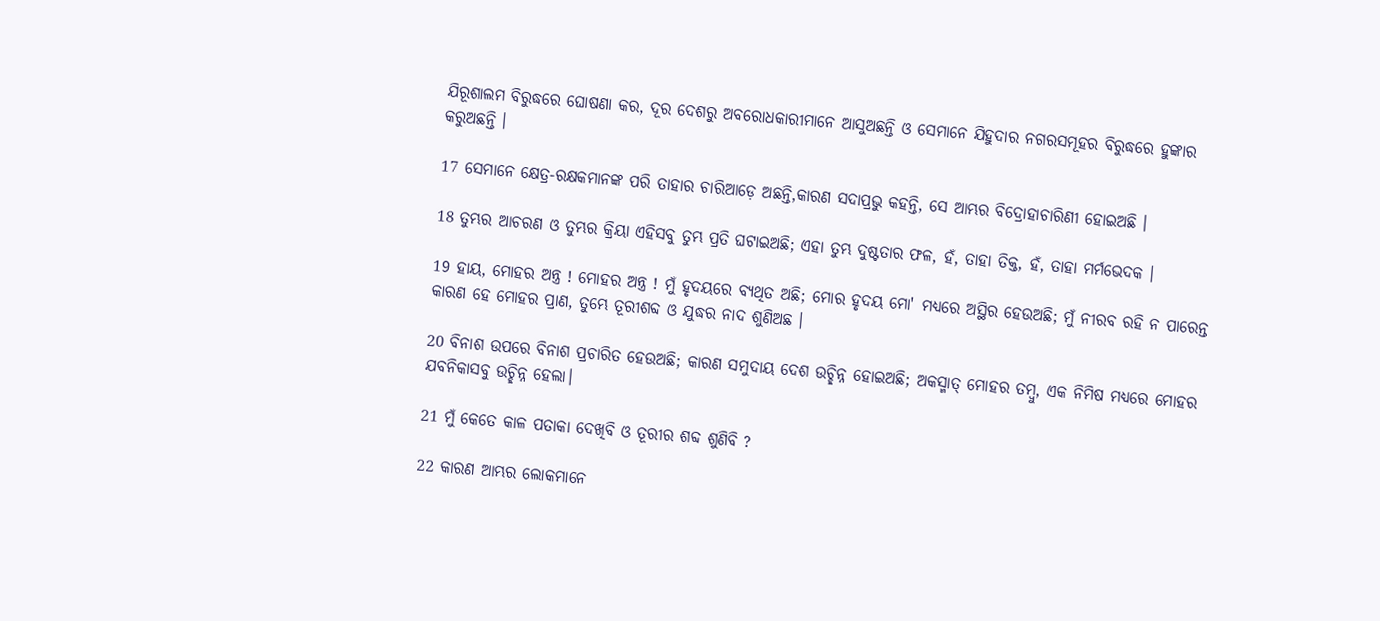ଯିରୂଶାଲମ ବିରୁଦ୍ଧରେ ଘୋଷଣା କର, ଦୂର ଦେଶରୁ ଅବରୋଧକାରୀମାନେ ଆସୁଅଛନ୍ତି ଓ ସେମାନେ ଯିହୁଦାର ନଗରସମୂହର ବିରୁଦ୍ଧରେ ହୁଙ୍କାର କରୁଅଛନ୍ତି ।

17 ସେମାନେ କ୍ଷେତ୍ର-ରକ୍ଷକମାନଙ୍କ ପରି ତାହାର ଚାରିଆଡ଼େ ଅଛନ୍ତି,କାରଣ ସଦାପ୍ରଭୁ କହନ୍ତି, ସେ ଆମ୍ଭର ବିଦ୍ରୋହାଚାରିଣୀ ହୋଇଅଛି ।

18 ତୁମ୍ଭର ଆଚରଣ ଓ ତୁମ୍ଭର କ୍ରିୟା ଏହିସବୁ ତୁମ୍ଭ ପ୍ରତି ଘଟାଇଅଛି; ଏହା ତୁମ୍ଭ ଦୁଷ୍ଟତାର ଫଳ, ହଁ, ତାହା ତିକ୍ତ, ହଁ, ତାହା ମର୍ମଭେଦକ ।

19 ହାୟ, ମୋହର ଅନ୍ତ୍ର ! ମୋହର ଅନ୍ତ୍ର ! ମୁଁ ହୃଦୟରେ ବ୍ୟଥିତ ଅଛି; ମୋର ହୃଦୟ ମୋ' ମଧ୍ୟରେ ଅସ୍ଥିର ହେଉଅଛି; ମୁଁ ନୀରବ ରହି ନ ପାରେନ୍ତ କାରଣ ହେ ମୋହର ପ୍ରାଣ, ତୁମ୍ଭେ ତୂରୀଶବ୍ଦ ଓ ଯୁଦ୍ଧର ନାଦ ଶୁଣିଅଛ ।

20 ବିନାଶ ଉପରେ ବିନାଶ ପ୍ରଚାରିତ ହେଉଅଛି; କାରଣ ସମୁଦାୟ ଦେଶ ଉଚ୍ଛିନ୍ନ ହୋଇଅଛି; ଅକସ୍ମାତ୍‍ ମୋହର ତମ୍ବୁ, ଏକ ନିମିଷ ମଧ୍ୟରେ ମୋହର ଯବନିକାସବୁ ଉଚ୍ଛିନ୍ନ ହେଲା।

21 ମୁଁ କେତେ କାଳ ପତାକା ଦେଖିବି ଓ ତୂରୀର ଶବ୍ଦ ଶୁଣିବି ?

22 କାରଣ ଆମ୍ଭର ଲୋକମାନେ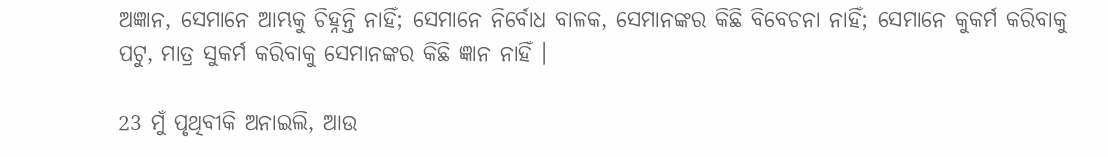ଅଜ୍ଞାନ, ସେମାନେ ଆମ୍ଭକୁ ଚିହ୍ନନ୍ତି ନାହିଁ; ସେମାନେ ନିର୍ବୋଧ ବାଳକ, ସେମାନଙ୍କର କିଛି ବିବେଚନା ନାହିଁ; ସେମାନେ କୁକର୍ମ କରିବାକୁ ପଟୁ, ମାତ୍ର ସୁକର୍ମ କରିବାକୁ ସେମାନଙ୍କର କିଛି ଜ୍ଞାନ ନାହିଁ ।

23 ମୁଁ ପୃଥିବୀକି ଅନାଇଲି, ଆଉ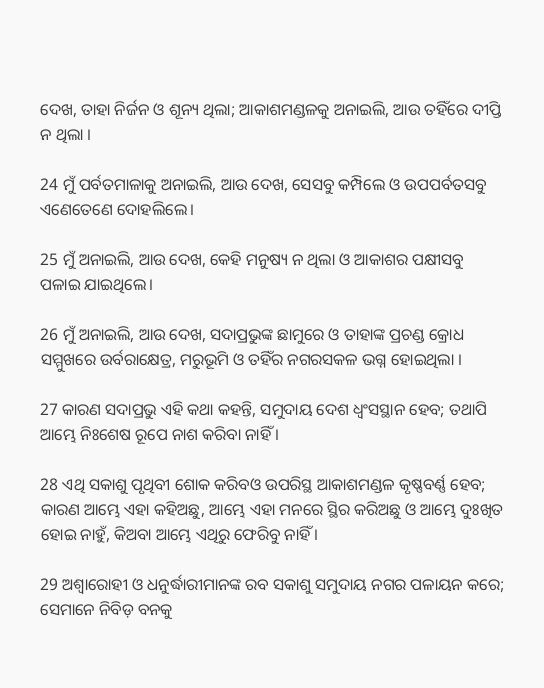ଦେଖ, ତାହା ନିର୍ଜନ ଓ ଶୂନ୍ୟ ଥିଲା; ଆକାଶମଣ୍ଡଳକୁ ଅନାଇଲି, ଆଉ ତହିଁରେ ଦୀପ୍ତି ନ ଥିଲା ।

24 ମୁଁ ପର୍ବତମାଳାକୁ ଅନାଇଲି, ଆଉ ଦେଖ, ସେସବୁ କମ୍ପିଲେ ଓ ଉପପର୍ବତସବୁ ଏଣେତେଣେ ଦୋହଲିଲେ।

25 ମୁଁ ଅନାଇଲି, ଆଉ ଦେଖ, କେହି ମନୁଷ୍ୟ ନ ଥିଲା ଓ ଆକାଶର ପକ୍ଷୀସବୁ ପଳାଇ ଯାଇଥିଲେ।

26 ମୁଁ ଅନାଇଲି, ଆଉ ଦେଖ, ସଦାପ୍ରଭୁଙ୍କ ଛାମୁରେ ଓ ତାହାଙ୍କ ପ୍ରଚଣ୍ଡ କ୍ରୋଧ ସମ୍ମୁଖରେ ଉର୍ବରାକ୍ଷେତ୍ର, ମରୁଭୂମି ଓ ତହିଁର ନଗରସକଳ ଭଗ୍ନ ହୋଇଥିଲା ।

27 କାରଣ ସଦାପ୍ରଭୁ ଏହି କଥା କହନ୍ତି, ସମୁଦାୟ ଦେଶ ଧ୍ୱଂସସ୍ଥାନ ହେବ; ତଥାପି ଆମ୍ଭେ ନିଃଶେଷ ରୂପେ ନାଶ କରିବା ନାହିଁ ।

28 ଏଥି ସକାଶୁ ପୃଥିବୀ ଶୋକ କରିବଓ ଉପରିସ୍ଥ ଆକାଶମଣ୍ଡଳ କୃଷ୍ଣବର୍ଣ୍ଣ ହେବ; କାରଣ ଆମ୍ଭେ ଏହା କହିଅଛୁ, ଆମ୍ଭେ ଏହା ମନରେ ସ୍ଥିର କରିଅଛୁ ଓ ଆମ୍ଭେ ଦୁଃଖିତ ହୋଇ ନାହୁଁ, କିଅବା ଆମ୍ଭେ ଏଥିରୁ ଫେରିବୁ ନାହିଁ ।

29 ଅଶ୍ୱାରୋହୀ ଓ ଧନୁର୍ଦ୍ଧାରୀମାନଙ୍କ ରବ ସକାଶୁ ସମୁଦାୟ ନଗର ପଳାୟନ କରେ; ସେମାନେ ନିବିଡ଼ ବନକୁ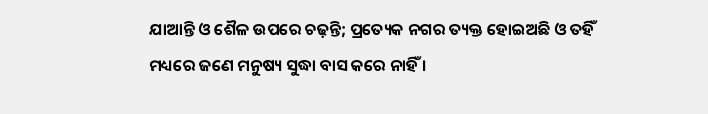ଯାଆନ୍ତି ଓ ଶୈଳ ଉପରେ ଚଢ଼ନ୍ତି; ପ୍ରତ୍ୟେକ ନଗର ତ୍ୟକ୍ତ ହୋଇଅଛି ଓ ତହିଁ ମଧ୍ୟରେ ଜଣେ ମନୁଷ୍ୟ ସୁଦ୍ଧା ବାସ କରେ ନାହିଁ ।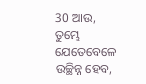30 ଆଉ, ତୁମ୍ଭେ ଯେତେବେଳେ ଉଚ୍ଛିନ୍ନ ହେବ,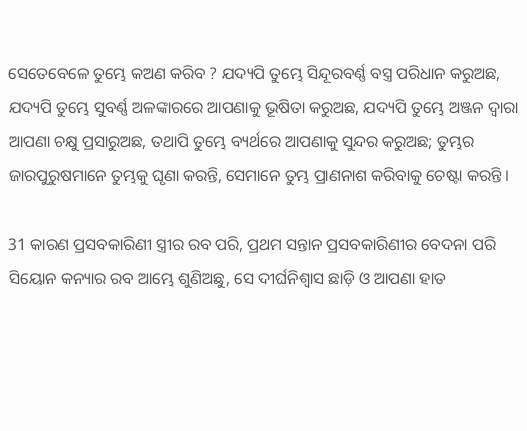ସେତେବେଳେ ତୁମ୍ଭେ କଅଣ କରିବ ? ଯଦ୍ୟପି ତୁମ୍ଭେ ସିନ୍ଦୂରବର୍ଣ୍ଣ ବସ୍ତ୍ର ପରିଧାନ କରୁଅଛ, ଯଦ୍ୟପି ତୁମ୍ଭେ ସୁବର୍ଣ୍ଣ ଅଳଙ୍କାରରେ ଆପଣାକୁ ଭୂଷିତା କରୁଅଛ, ଯଦ୍ୟପି ତୁମ୍ଭେ ଅଞ୍ଜନ ଦ୍ୱାରା ଆପଣା ଚକ୍ଷୁ ପ୍ରସାରୁଅଛ, ତଥାପି ତୁମ୍ଭେ ବ୍ୟର୍ଥରେ ଆପଣାକୁ ସୁନ୍ଦର କରୁଅଛ; ତୁମ୍ଭର ଜାରପୁରୁଷମାନେ ତୁମ୍ଭକୁ ଘୃଣା କରନ୍ତି, ସେମାନେ ତୁମ୍ଭ ପ୍ରାଣନାଶ କରିବାକୁ ଚେଷ୍ଟା କରନ୍ତି ।

31 କାରଣ ପ୍ରସବକାରିଣୀ ସ୍ତ୍ରୀର ରବ ପରି, ପ୍ରଥମ ସନ୍ତାନ ପ୍ରସବକାରିଣୀର ବେଦନା ପରି ସିୟୋନ କନ୍ୟାର ରବ ଆମ୍ଭେ ଶୁଣିଅଛୁ, ସେ ଦୀର୍ଘନିଶ୍ୱାସ ଛାଡ଼ି ଓ ଆପଣା ହାତ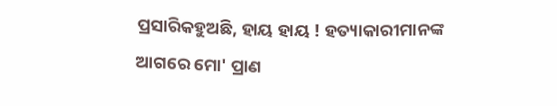ପ୍ରସାରିକହୁଅଛି, ହାୟ ହାୟ ! ହତ୍ୟାକାରୀମାନଙ୍କ ଆଗରେ ମୋ' ପ୍ରାଣ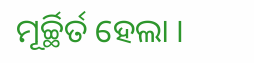ମୂର୍ଚ୍ଛିର୍ତ ହେଲା ।